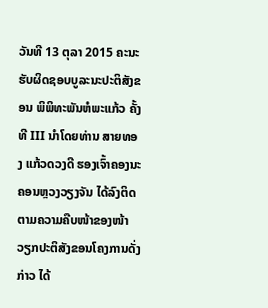ວັນທີ 13 ຕຸລາ 2015 ຄະນະຮັບຜິດຊອບບູລະນະປະຕິສັງຂອນ ພິພິທະພັນຫໍພະແກ້ວ ຄັ້ງທີ III ນຳໂດຍທ່ານ ສາຍທອງ ແກ້ວດວງດີ ຮອງເຈົ້າຄອງນະຄອນຫຼວງວຽງຈັນ ໄດ້ລົງຕິດຕາມຄວາມຄືບໜ້າຂອງໜ້າວຽກປະຕິສັງຂອນໂຄງການດັ່ງກ່າວ ໄດ້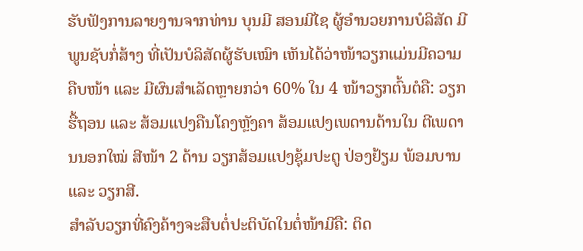ຮັບຟັງການລາຍງານຈາກທ່ານ ບຸນມີ ສອນມີໄຊ ຜູ້ອຳນວຍການບໍລິສັດ ມີພູນຊັບກໍ່ສ້າງ ທີ່ເປັນບໍລິສັດຜູ້ຮັບເໝົາ ເຫັນໄດ້ວ່າໜ້າວຽກແມ່ນມີຄວາມຄືບໜ້າ ແລະ ມີຜົນສຳເລັດຫຼາຍກວ່າ 60% ໃນ 4 ໜ້າວຽກຕົ້ນຕໍຄື: ວຽກຮື້ຖອນ ແລະ ສ້ອມແປງຄືນໂຄງຫຼັງຄາ ສ້ອມແປງເພດານດ້ານໃນ ຕີເພດານນອກໃໝ່ ສີໜ້າ 2 ດ້ານ ວຽກສ້ອມແປງຊຸ້ມປະຕູ ປ່ອງຢ້ຽມ ພ້ອມບານ ແລະ ວຽກສີ.
ສຳລັບວຽກທີ່ຄົງຄ້າງຈະສືບຕໍ່ປະຕິບັດໃນຕໍ່ໜ້າມີຄື: ຕິດ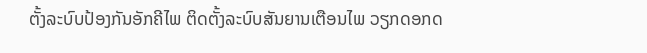ຕັ້ງລະບົບປ້ອງກັນອັກຄີໄພ ຕິດຕັ້ງລະບົບສັນຍານເຕືອນໄພ ວຽກດອກດ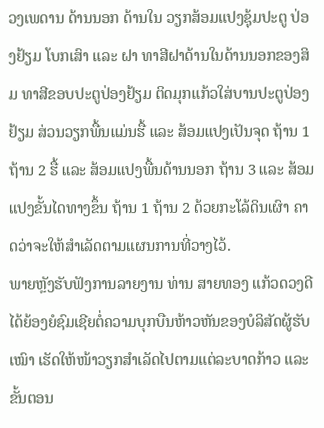ວງເພດານ ດ້ານນອກ ດ້ານໃນ ວຽກສ້ອມແປງຊຸ້ມປະຕູ ປ່ອງຢ້ຽມ ໂບກເສົາ ແລະ ຝາ ທາສີຝາດ້ານໃນດ້ານນອກຂອງສິມ ທາສີຂອບປະຕູປ່ອງຢ້ຽມ ຕິດມຸກແກ້ວໃສ່ບານປະຕູປ່ອງຢ້ຽມ ສ່ວນວຽກພື້ນແມ່ນຮື້ ແລະ ສ້ອມແປງເປັນຈຸດ ຖ້ານ 1 ຖ້ານ 2 ຮື້ ແລະ ສ້ອມແປງພື້ນດ້ານນອກ ຖ້ານ 3 ແລະ ສ້ອມແປງຂັ້ນໄດທາງຂຶ້ນ ຖ້ານ 1 ຖ້ານ 2 ດ້ວຍກະໂລ້ດິນເຜົາ ຄາດວ່າຈະໃຫ້ສຳເລັດຕາມແຜນການທີ່ວາງໄວ້.
ພາຍຫຼັງຮັບຟັງການລາຍງານ ທ່ານ ສາຍທອງ ແກ້ວດວງດີ ໄດ້ຍ້ອງຍໍຊົມເຊີຍຕໍ່ຄວາມບຸກບືນຫ້າວຫັນຂອງບໍລິສັດຜູ້ຮັບເໝົາ ເຮັດໃຫ້ໜ້າວຽກສຳເລັດໄປຕາມແຕ່ລະບາດກ້າວ ແລະ ຂັ້ນຕອນ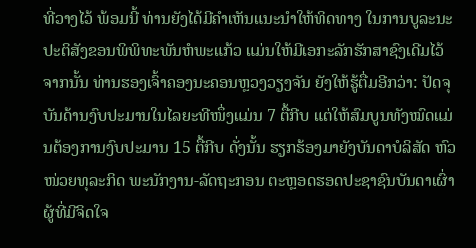ທີ່ວາງໄວ້ ພ້ອມນີ້ ທ່ານຍັງໄດ້ມີຄຳເຫັນແນະນຳໃຫ້ທິດທາງ ໃນການບູລະນະປະຕິສັງຂອນພິພິທະພັນຫໍພະແກ້ວ ແມ່ນໃຫ້ມີເອກະລັກຮັກສາຊົງເດີມໄວ້ ຈາກນັ້ນ ທ່ານຮອງເຈົ້າຄອງນະຄອນຫຼວງວຽງຈັນ ຍັງໃຫ້ຮູ້ຕື່ມອີກວ່າ: ປັດຈຸບັນດ້ານງົບປະມານໃນໄລຍະທີໜຶ່ງແມ່ນ 7 ຕື້ກີບ ແຕ່ໃຫ້ສົມບູນທັງໝົດແມ່ນຕ້ອງການງົບປະມານ 15 ຕື້ກີບ ດັ່ງນັ້ນ ຮຽກຮ້ອງມາຍັງບັນດາບໍລິສັດ ຫົວໜ່ວຍທຸລະກິດ ພະນັກງານ-ລັດຖະກອນ ຕະຫຼອດຮອດປະຊາຊົນບັນດາເຜົ່າ ຜູ້ທີ່ມີຈິດໃຈ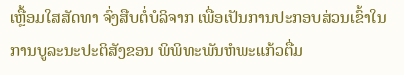ເຫຼື້ອມໃສສັດທາ ຈົ່ງສືບຕໍ່ບໍລິຈາກ ເພື່ອເປັນການປະກອບສ່ວນເຂົ້າໃນການບູລະນະປະຕິສັງຂອນ ພິພິທະພັນຫໍພະແກ້ວຕື່ມ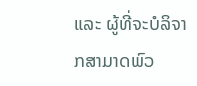ແລະ ຜູ້ທີ່ຈະບໍລິຈາກສາມາດພົວ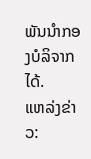ພັນນຳກອງບໍລິຈາກໄດ້.
ແຫລ່ງຂ່າວ: